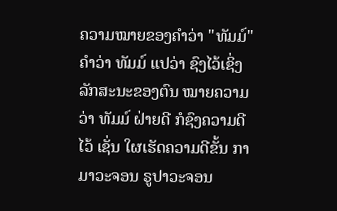ຄວາມໝາຍຂອງຄຳວ່າ "ທັມມ໌"
ຄໍາວ່າ ທັມມ໌ ແປວ່າ ຊົງໄວ້ເຊິ່ງລັກສະນະຂອງຕົນ ໝາຍຄວາມວ່າ ທັມມ໌ ຝ່າຍດີ ກໍຊົງຄວາມດີໄວ້ ເຊັ່ນ ໃຜເຮັດຄວາມດີຂັ້ນ ກາມາວະຈອນ ຣູປາວະຈອນ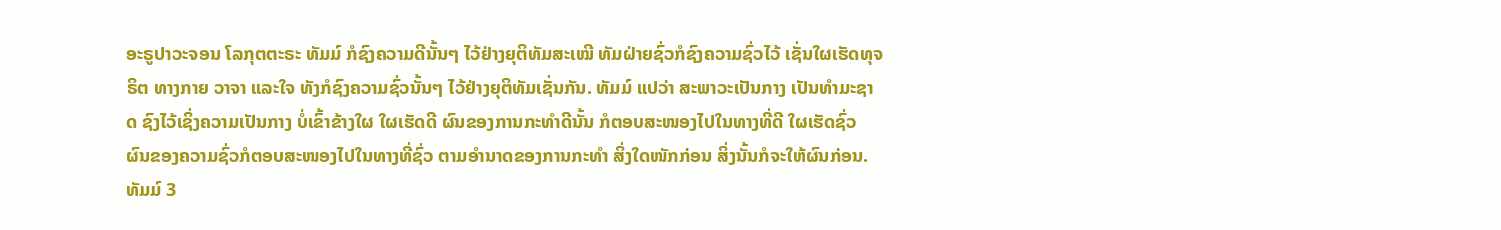ອະຣູປາວະຈອນ ໂລກຸຕຕະຣະ ທັມມ໌ ກໍຊົງຄວາມດີນັ້ນໆ ໄວ້ຢ່າງຍຸຕິທັມສະເໝີ ທັມຝ່າຍຊົ່ວກໍຊົງຄວາມຊົ່ວໄວ້ ເຊັ່ນໃຜເຮັດທຸຈຣິຕ ທາງກາຍ ວາຈາ ແລະໃຈ ທັງກໍຊົງຄວາມຊົ່ວນັ້ນໆ ໄວ້ຢ່າງຍຸຕິທັມເຊັ່ນກັນ. ທັມມ໌ ແປວ່າ ສະພາວະເປັນກາງ ເປັນທໍາມະຊາດ ຊົງໄວ້ເຊິ່ງຄວາມເປັນກາງ ບໍ່ເຂົ້າຂ້າງໃຜ ໃຜເຮັດດີ ຜົນຂອງການກະທໍາດີນັ້ນ ກໍຕອບສະໜອງໄປໃນທາງທີ່ດີ ໃຜເຮັດຊົ່ວ ຜົນຂອງຄວາມຊົ່ວກໍຕອບສະໜອງໄປໃນທາງທີ່ຊົ່ວ ຕາມອໍານາດຂອງການກະທໍາ ສິ່ງໃດໜັກກ່ອນ ສິ່ງນັ້ນກໍຈະໃຫ້ຜົນກ່ອນ.
ທັມມ໌ 3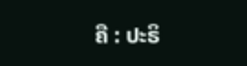ຄື : ປະຣິ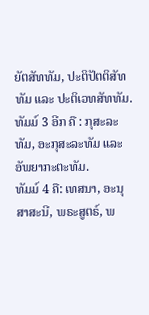ຍັຕສັທທັມ, ປະຕິປັຕຕິສັທທັມ ແລະ ປະຕິເວທສັທທັມ.
ທັມມ໌ 3 ອີກ ຄື : ກຸສະລະທັມ, ອະກຸສະລະທັມ ແລະ ອັພຍາກະຕະທັມ.
ທັມມ໌ 4 ຄື: ເທສນາ, ອະນຸສາສະນີ, ພຣະສູຕຣ໌, ພ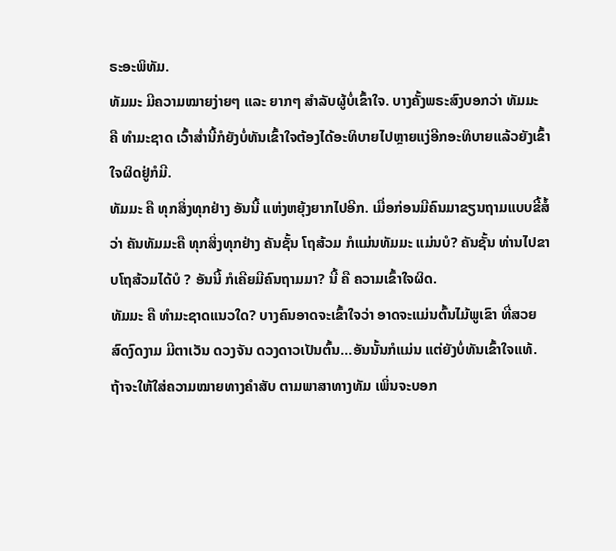ຣະອະພິທັມ.
ທັມມະ ມີຄວາມໝາຍງ່າຍໆ ແລະ ຍາກໆ ສໍາລັບຜູ້ບໍ່ເຂົ້າໃຈ. ບາງຄັ້ງພຣະສົງບອກວ່າ ທັມມະ ຄື ທໍາມະຊາດ ເວົ້າສ່ຳນີ້ກໍຍັງບໍ່ທັນເຂົ້າໃຈຕ້ອງໄດ້ອະທິບາຍໄປຫຼາຍແງ່ອີກອະທິບາຍແລ້ວຍັງເຂົ້າໃຈຜິດຢູ່ກໍມີ.
ທັມມະ ຄື ທຸກສິ່ງທຸກຢ່າງ ອັນນີ້ ແຫ່ງຫຍຸ້ງຍາກໄປອີກ. ເມື່ອກ່ອນມີຄົນມາຂຽນຖາມແບບຂີ້ສໍ້ວ່າ ຄັນທັມມະຄື ທຸກສິ່ງທຸກຢ່າງ ຄັນຊັ້ນ ໂຖສ້ວມ ກໍແມ່ນທັມມະ ແມ່ນບໍ? ຄັນຊັ້ນ ທ່ານໄປຂາບໂຖສ້ວມໄດ້ບໍ ? ອັນນີ້ ກໍເຄີຍມີຄົນຖາມມາ? ນີ້ ຄື ຄວາມເຂົ້າໃຈຜິດ.
ທັມມະ ຄື ທໍາມະຊາດແນວໃດ? ບາງຄົນອາດຈະເຂົ້າໃຈວ່າ ອາດຈະແມ່ນຕົ້ນໄມ້ພູເຂົາ ທີ່ສວຍສົດງົດງາມ ມີຕາເວັນ ດວງຈັນ ດວງດາວເປັນຕົ້ນ...ອັນນັ້ນກໍແມ່ນ ແຕ່ຍັງບໍ່ທັນເຂົ້າໃຈແທ້. ຖ້າຈະໃຫ້ໃສ່ຄວາມໝາຍທາງຄໍາສັບ ຕາມພາສາທາງທັມ ເພິ່ນຈະບອກ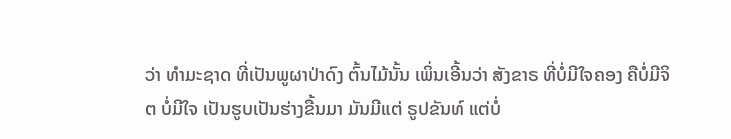ວ່າ ທໍາມະຊາດ ທີ່ເປັນພູຜາປ່າດົງ ຕົ້ນໄມ້ນັ້ນ ເພິ່ນເອີ້ນວ່າ ສັງຂາຣ ທີ່ບໍ່ມີໃຈຄອງ ຄືບໍ່ມີຈິຕ ບໍ່ມີໃຈ ເປັນຮູບເປັນຮ່າງຂື້ນມາ ມັນມີແຕ່ ຣູປຂັນທ໌ ແຕ່ບໍ່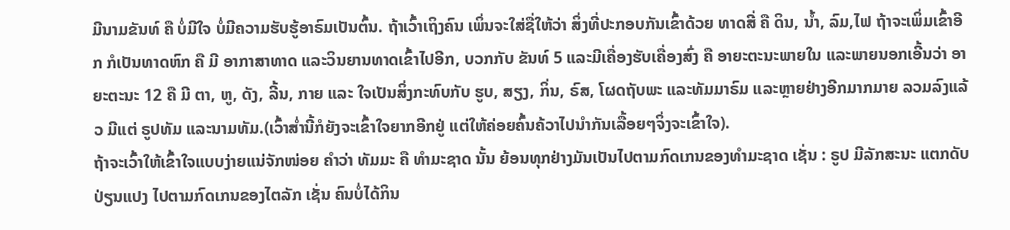ມີນາມຂັນທ໌ ຄື ບໍ່ມີໃຈ ບໍ່ມີຄວາມຮັບຮູ້ອາຣົມເປັນຕົ້ນ. ຖ້າເວົ້າເຖິງຄົນ ເພິ່ນຈະໃສ່ຊື່ໃຫ້ວ່າ ສິ່ງທີ່ປະກອບກັນເຂົ້າດ້ວຍ ທາດສີ່ ຄື ດິນ, ນ້ຳ, ລົມ,ໄຟ ຖ້າຈະເພິ່ມເຂົ້າອີກ ກໍເປັນທາດຫົກ ຄື ມີ ອາກາສາທາດ ແລະວິນຍານທາດເຂົ້າໄປອີກ, ບວກກັບ ຂັນທ໌ 5 ແລະມີເຄື່ອງຮັບເຄື່ອງສົ່ງ ຄື ອາຍະຕະນະພາຍໃນ ແລະພາຍນອກເອີ້ນວ່າ ອາຍະຕະນະ 12 ຄື ມີ ຕາ, ຫູ, ດັງ, ລີ້ນ, ກາຍ ແລະ ໃຈເປັນສິ່ງກະທົບກັບ ຮູບ, ສຽງ, ກິ່ນ, ຣົສ, ໂຜດຖັບພະ ແລະທັມມາຣົມ ແລະຫຼາຍຢ່າງອີກມາກມາຍ ລວມລົງແລ້ວ ມີແຕ່ ຣູປທັມ ແລະນາມທັມ.(ເວົ້າສ່ຳນີ້ກໍຍັງຈະເຂົ້າໃຈຍາກອີກຢູ່ ແຕ່ໃຫ້ຄ່ອຍຄົ້ນຄ້ວາໄປນໍາກັນເລື້ອຍໆຈິ່ງຈະເຂົ້າໃຈ).
ຖ້າຈະເວົ້າໃຫ້ເຂົ້າໃຈແບບງ່າຍແນ່ຈັກໜ່ອຍ ຄໍາວ່າ ທັມມະ ຄື ທໍາມະຊາດ ນັ້ນ ຍ້ອນທຸກຢ່າງມັນເປັນໄປຕາມກົດເກນຂອງທໍາມະຊາດ ເຊັ່ນ : ຣູປ ມີລັກສະນະ ແຕກດັບ ປ່ຽນແປງ ໄປຕາມກົດເກນຂອງໄຕລັກ ເຊັ່ນ ຄົນບໍ່ໄດ້ກິນ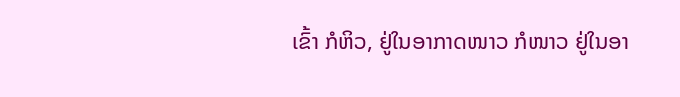ເຂົ້າ ກໍຫິວ, ຢູ່ໃນອາກາດໜາວ ກໍໜາວ ຢູ່ໃນອາ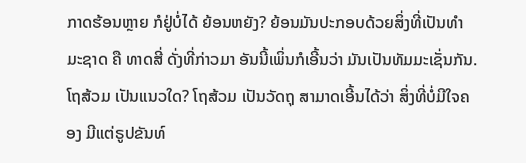ກາດຮ້ອນຫຼາຍ ກໍຢູ່ບໍ່ໄດ້ ຍ້ອນຫຍັງ? ຍ້ອນມັນປະກອບດ້ວຍສິ່ງທີ່ເປັນທໍາມະຊາດ ຄື ທາດສີ່ ດັ່ງທີ່ກ່າວມາ ອັນນີ້ເພິ່ນກໍເອີ້ນວ່າ ມັນເປັນທັມມະເຊັ່ນກັນ.
ໂຖສ້ວມ ເປັນແນວໃດ? ໂຖສ້ວມ ເປັນວັດຖຸ ສາມາດເອີ້ນໄດ້ວ່າ ສິ່ງທີ່ບໍ່ມີໃຈຄອງ ມີແຕ່ຣູປຂັນທ໌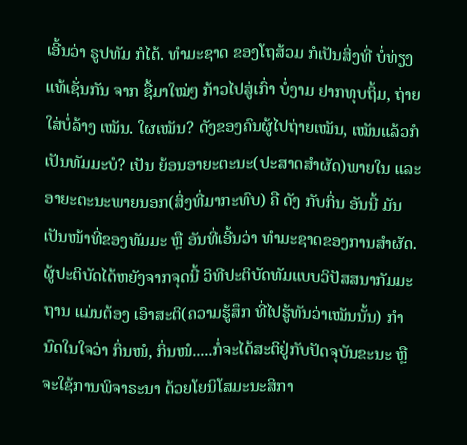ເອີ້ນວ່າ ຣູປທັມ ກໍໄດ້. ທໍາມະຊາດ ຂອງໂຖສ້ວມ ກໍເປັນສິ່ງທີ່ ບໍ່ທ່ຽງແທ້ເຊັ່ນກັນ ຈາກ ຊື້ມາໃໝ່ໆ ກ້າວໄປສູ່ເກົ່າ ບໍ່ງາມ ຢາກທຸບຖິ້ມ, ຖ່າຍໃສ່ບໍ່ລ້າງ ເໝັນ. ໃຜເໝັນ? ດັງຂອງຄົນຜູ້ໄປຖ່າຍເໝັນ, ເໝັນແລ້ວກໍເປັນທັມມະບໍ? ເປັນ ຍ້ອນອາຍະຕະນະ(ປະສາດສໍາຜັດ)ພາຍໃນ ແລະ ອາຍະຕະນະພາຍນອກ(ສິ່ງທີ່ມາກະທົບ) ຄື ດັງ ກັບກິ່ນ ອັນນີ້ ມັນເປັນໜ້າທີ່ຂອງທັມມະ ຫຼື ອັນທີ່ເອີ້ນວ່າ ທໍາມະຊາດຂອງການສໍາຜັດ. ຜູ້ປະຕິບັດໄດ້ຫຍັງຈາກຈຸດນີ້ ວິທີປະຕິບັດທັມແບບວິປັສສນາກັມມະຖານ ແມ່ນຕ້ອງ ເອົາສະຕິ(ຄວາມຮູ້ສຶກ ທີ່ໄປຮູ້ທັນວ່າເໝັນນັ້ນ) ກໍານົດໃນໃຈວ່າ ກິ່ນໜໍ, ກິ່ນໜໍ.....ກໍ່ຈະໄດ້ສະຕິຢູ່ກັບປັດຈຸບັນຂະນະ ຫຼື ຈະໃຊ້ການພິຈາຣະນາ ດ້ວຍໂຍນິໂສມະນະສິກາ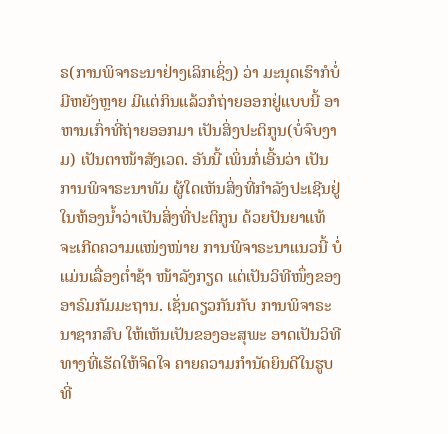ຣ(ການພິຈາຣະນາຢ່າງເລິກເຊິ່ງ) ວ່າ ມະນຸດເຮົາກໍບໍ່ມີຫຍັງຫຼາຍ ມີແຕ່ກິນແລ້ວກໍຖ່າຍອອກຢູ່ແບບນີ້ ອາຫານເກົ່າທີ່ຖ່າຍອອກມາ ເປັນສິ່ງປະຕິກູນ(ບໍ່ຈົບງາມ) ເປັນຕາໜ້າສັງເວດ. ອັນນີ້ ເພິ່ນກໍ່ເອີ້ນວ່າ ເປັນການພິຈາຣະນາທັມ ຜູ້ໃດເຫັນສິ່ງທີ່ກໍາລັງປະເຊີນຢູ່ໃນຫ້ອງນ້ຳວ່າເປັນສິ່ງທີ່ປະຕິກູນ ດ້ວຍປັນຍາແທ້ ຈະເກີດຄວາມແໜ່ງໜ່າຍ ການພິຈາຣະນາແນວນີ້ ບໍ່ແມ່ນເລື່ອງຕ່ຳຊ້າ ໜ້າລັງກຽດ ແຕ່ເປັນວິທີໜຶ່ງຂອງອາຣົມກັມມະຖານ. ເຊັ່ນດຽວກັນກັບ ການພິຈາຣະນາຊາກສົບ ໃຫ້ເຫັນເປັນຂອງອະສຸພະ ອາດເປັນວິທີທາງທີ່ເຮັດໃຫ້ຈິດໃຈ ຄາຍຄວາມກໍານັດຍິນດີໃນຮູບ ທີ່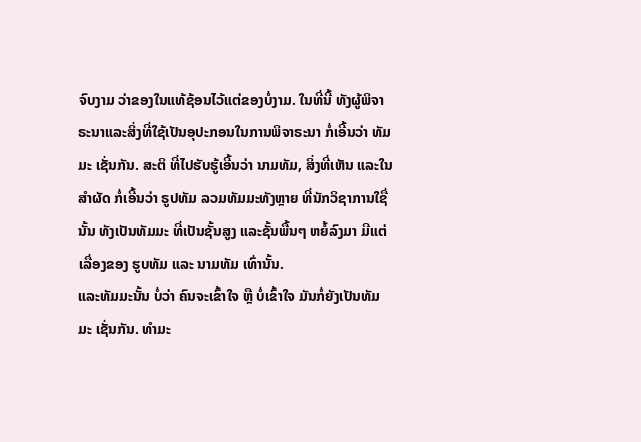ຈົບງາມ ວ່າຂອງໃນແທ້ຊ້ອນໄວ້ແຕ່ຂອງບໍ່ງາມ. ໃນທີ່ນີ້ ທັງຜູ້ພິຈາຣະນາແລະສິ່ງທີ່ໃຊ້ເປັນອຸປະກອນໃນການພິຈາຣະນາ ກໍ່ເອີ້ນວ່າ ທັມມະ ເຊັ່ນກັນ. ສະຕິ ທີ່ໄປຮັບຮູ້ເອີ້ນວ່າ ນາມທັມ, ສິ່ງທີ່ເຫັນ ແລະໃນສໍາຜັດ ກໍ່ເອີ້ນວ່າ ຣູປທັມ ລວມທັມມະທັງຫຼາຍ ທີ່ນັກວິຊາການໃຊື່ນັ້ນ ທັງເປັນທັມມະ ທີ່ເປັນຊັ້ນສູງ ແລະຊັ້ນພື້ນໆ ຫຍໍ້ລົງມາ ມີແຕ່ເລື່ອງຂອງ ຮູບທັມ ແລະ ນາມທັມ ເທົ່ານັ້ນ.
ແລະທັມມະນັ້ນ ບໍ່ວ່າ ຄົນຈະເຂົ້າໃຈ ຫຼື ບໍ່ເຂົ້າໃຈ ມັນກໍ່ຍັງເປັນທັມມະ ເຊັ່ນກັນ. ທໍາມະ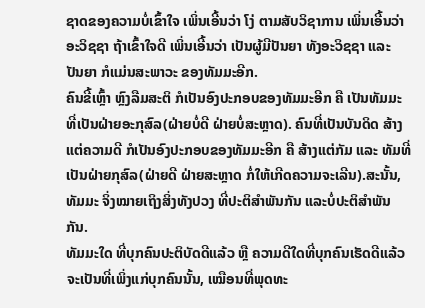ຊາດຂອງຄວາມບໍ່ເຂົ້າໃຈ ເພິ່ນເອີ້ນວ່າ ໂງ່ ຕາມສັບວິຊາການ ເພິ່ນເອີ້ນວ່າ ອະວິຊຊາ ຖ້າເຂົ້າໃຈດີ ເພິ່ນເອີ້ນວ່າ ເປັນຜູ້ມີປັນຍາ ທັງອະວິຊຊາ ແລະ ປັນຍາ ກໍແມ່ນສະພາວະ ຂອງທັມມະອີກ.
ຄົນຂີ້ເຫຼົ້າ ຫຼົງລືມສະຕິ ກໍເປັນອົງປະກອບຂອງທັມມະອີກ ຄື ເປັນທັມມະທີ່ເປັນຝ່າຍອະກຸສົລ(ຝ່າຍບໍ່ດີ ຝ່າຍບໍ່ສະຫຼາດ). ຄົນທີ່ເປັນບັນດິດ ສ້າງແຕ່ຄວາມດີ ກໍເປັນອົງປະກອບຂອງທັມມະອີກ ຄື ສ້າງແຕ່ກັມ ແລະ ທັມທີ່ເປັນຝ່າຍກຸສົລ(ຝ່າຍດີ ຝ່າຍສະຫຼາດ ກໍ່ໃຫ້ເກີດຄວາມຈະເລີນ).ສະນັ້ນ, ທັມມະ ຈິ່ງໝາຍເຖິງສິ່ງທັງປວງ ທີ່ປະຕິສໍາພັນກັນ ແລະບໍ່ປະຕິສໍາພັນກັນ.
ທັມມະໃດ ທີ່ບຸກຄົນປະຕິບັດດີແລ້ວ ຫຼື ຄວາມດີໃດທີ່ບຸກຄົນເຮັດດີແລ້ວ ຈະເປັນທີ່ເພິ່ງແກ່ບຸກຄົນນັ້ນ, ເໝືອນທີ່ພຸດທະ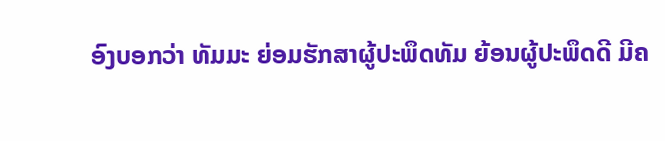ອົງບອກວ່າ ທັມມະ ຍ່ອມຮັກສາຜູ້ປະພຶດທັມ ຍ້ອນຜູ້ປະພຶດດີ ມີຄ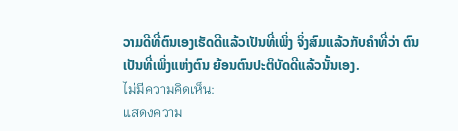ວາມດີທີ່ຕົນເອງເຮັດດີແລ້ວເປັນທີ່ເພິ່ງ ຈິ່ງສົມແລ້ວກັບຄໍາທີ່ວ່າ ຕົນເປັນທີ່ເພິ່ງແຫ່ງຕົນ ຍ້ອນຕົນປະຕິບັດດີແລ້ວນັ້ນເອງ.
ไม่มีความคิดเห็น:
แสดงความ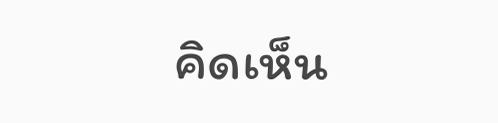คิดเห็น